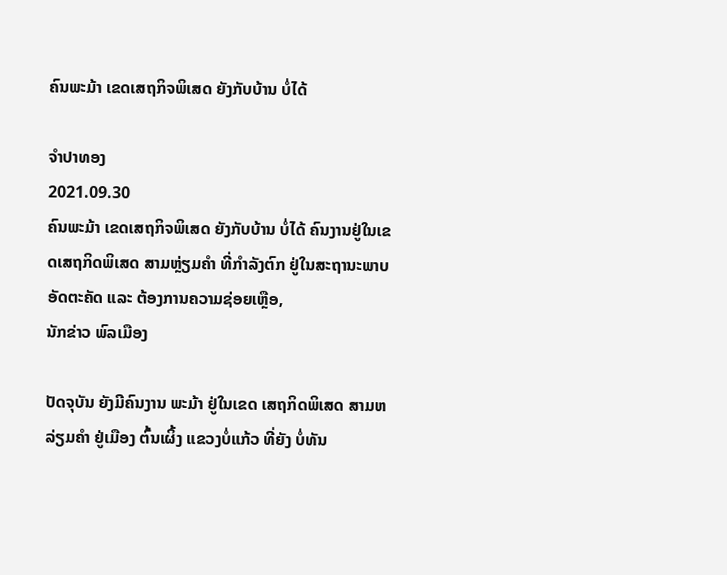ຄົນພະມ້າ ເຂດເສຖກິຈພິເສດ ຍັງກັບບ້ານ ບໍ່ໄດ້

ຈຳປາທອງ
2021.09.30
ຄົນພະມ້າ ເຂດເສຖກິຈພິເສດ ຍັງກັບບ້ານ ບໍ່ໄດ້ ຄົນງານຢູ່ໃນເຂດເສຖກິດພິເສດ ສາມຫຼ່ຽມຄໍາ ທີ່ກໍາລັງຕົກ ຢູ່ໃນສະຖານະພາບ ອັດຕະຄັດ ແລະ ຕ້ອງການຄວາມຊ່ອຍເຫຼືອ,
ນັກຂ່າວ ພົລເມືອງ

ປັດຈຸບັນ ຍັງມີຄົນງານ ພະມ້າ ຢູ່ໃນເຂດ ເສຖກິດພິເສດ ສາມຫລ່ຽມຄໍາ ຢູ່ເມືອງ ຕົ້ນເຜິ້ງ ແຂວງບໍ່ແກ້ວ ທີ່ຍັງ ບໍ່ທັນ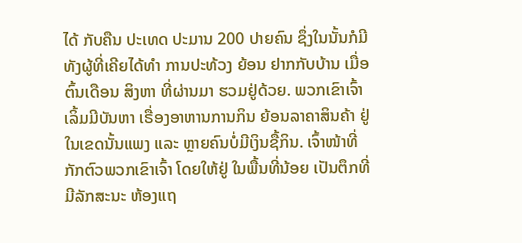ໄດ້ ກັບຄືນ ປະເທດ ປະມານ 200 ປາຍຄົນ ຊຶ່ງໃນນັ້ນກໍມີ ທັງຜູ້ທີ່ເຄີຍໄດ້ທໍາ ການປະທ້ວງ ຍ້ອນ ຢາກກັບບ້ານ ເມື່ອຕົ້ນເດືອນ ສິງຫາ ທີ່ຜ່ານມາ ຮວມຢູ່ດ້ວຍ. ພວກເຂົາເຈົ້າ ເລິ້ມມີບັນຫາ ເຣື່ອງອາຫານການກິນ ຍ້ອນລາຄາສິນຄ້າ ຢູ່ໃນເຂດນັ້ນແພງ ແລະ ຫຼາຍຄົນບໍ່ມີເງິນຊື້ກິນ. ເຈົ້າໜ້າທີ່ກັກຕົວພວກເຂົາເຈົ້າ ໂດຍໃຫ້ຢູ່ ໃນພື້ນທີ່ນ້ອຍ ເປັນຕຶກທີ່ ມີລັກສະນະ ຫ້ອງແຖ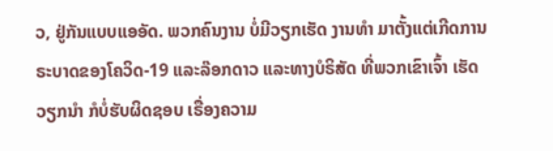ວ, ຢູ່ກັນແບບແອອັດ. ພວກຄົນງານ ບໍ່ມີວຽກເຮັດ ງານທໍາ ມາຕັ້ງແຕ່ເກີດການ ຣະບາດຂອງໂຄວິດ-19 ແລະລ໊ອກດາວ ແລະທາງບໍຣິສັດ ທີ່ພວກເຂົາເຈົ້າ ເຮັດວຽກນໍາ ກໍບໍ່ຮັບຜິດຊອບ ເຣື່ອງຄວາມ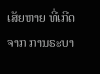ເສັຍຫາຍ ທີ່ເກີດຈາກ ການຣະບາ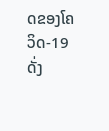ດຂອງໂຄວິດ-19 ດັ່ງ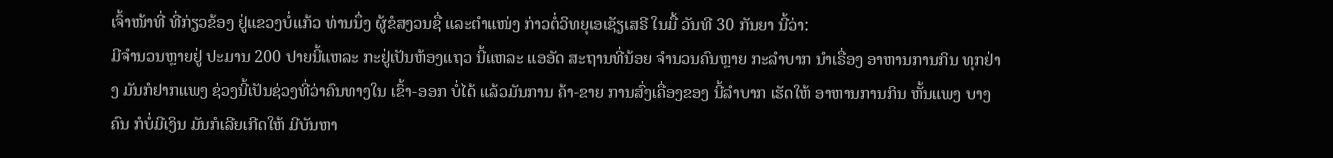ເຈົ້າໜ້າທີ່ ທີ່ກ່ຽວຂ້ອງ ຢູ່ແຂວງບໍ່ແກ້ວ ທ່ານນຶ່ງ ຜູ້ຂໍສງວນຊື່ ແລະຕໍາແໜ່ງ ກ່າວຕໍ່ວິທຍຸເອເຊັຽເສຣີ ໃນມື້ ວັນທີ 30 ກັນຍາ ນີ້ວ່າ:
ມີຈໍານວນຫຼາຍຢູ່ ປະມານ 200 ປາຍນີ້ແຫລະ ກະຢູ່ເປັນຫ້ອງແຖວ ນີ້ແຫລະ ແອອັດ ສະຖານທີ່ນ້ອຍ ຈໍານວນຄົນຫຼາຍ ກະລໍາບາກ ນໍາເຣື່ອງ ອາຫານການກິນ ທຸກຢ່າງ ມັນກໍຢາກແພງ ຊ່ວງນີ້ເປັນຊ່ວງທີ່ວ່າຄົນທາງໃນ ເຂົ້າ-ອອກ ບໍ່ໄດ້ ແລ້ວມັນການ ຄ້າ-ຂາຍ ການສົ່ງເຄື່ອງຂອງ ນີ້ລໍາບາກ ເຮັດໃຫ້ ອາຫານການກິນ ຫັ້ນແພງ ບາງຄົນ ກໍບໍ່ມີເງິນ ມັນກໍເລີຍເກີດໃຫ້ ມີບັນຫາ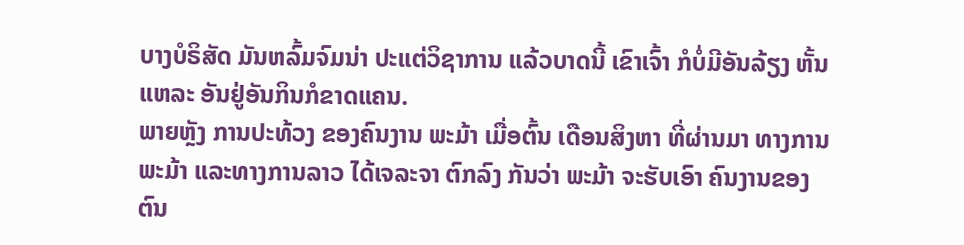ບາງບໍຣິສັດ ມັນຫລົ້ມຈົມນ່າ ປະແຕ່ວິຊາການ ແລ້ວບາດນີ້ ເຂົາເຈົ້າ ກໍບໍ່ມີອັນລ້ຽງ ຫັ້ນແຫລະ ອັນຢູ່ອັນກິນກໍຂາດແຄນ.
ພາຍຫຼັງ ການປະທ້ວງ ຂອງຄົນງານ ພະມ້າ ເມື່ອຕົ້ນ ເດືອນສິງຫາ ທີ່ຜ່ານມາ ທາງການ ພະມ້າ ແລະທາງການລາວ ໄດ້ເຈລະຈາ ຕົກລົງ ກັນວ່າ ພະມ້າ ຈະຮັບເອົາ ຄົນງານຂອງຕົນ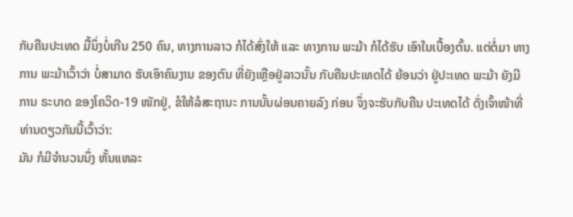ກັບຄືນປະເທດ ມື້ນຶ່ງບໍ່ເກີນ 250 ຄົນ, ທາງການລາວ ກໍໄດ້ສົ່ງໃຫ້ ແລະ ທາງການ ພະມ້າ ກໍໄດ້ຮັບ ເອົາໃນເບື້ອງຕົ້ນ. ແຕ່ຕໍ່ມາ ທາງການ ພະມ້າເວົ້າວ່າ ບໍ່ສາມາດ ຮັບເອົາຄົນງານ ຂອງຕົນ ທີ່ຍັງເຫຼືອຢູ່ລາວນັ້ນ ກັບຄືນປະເທດໄດ້ ຍ້ອນວ່າ ຢູ່ປະເທດ ພະມ້າ ຍັງມີການ ຣະບາດ ຂອງໂຄວິດ-19 ໜັກຢູ່, ຂໍໃຫ້ລໍສະຖານະ ການນັ້ນຜ່ອນຄາຍລົງ ກ່ອນ ຈຶ່ງຈະຮັບກັບຄືນ ປະເທດໄດ້ ດັ່ງເຈົ້າໜ້າທີ່ ທ່ານດຽວກັນນີ້ເວົ້າວ່າ:
ມັນ ກໍມີຈໍານວນນຶ່ງ ຫັ້ນແຫລະ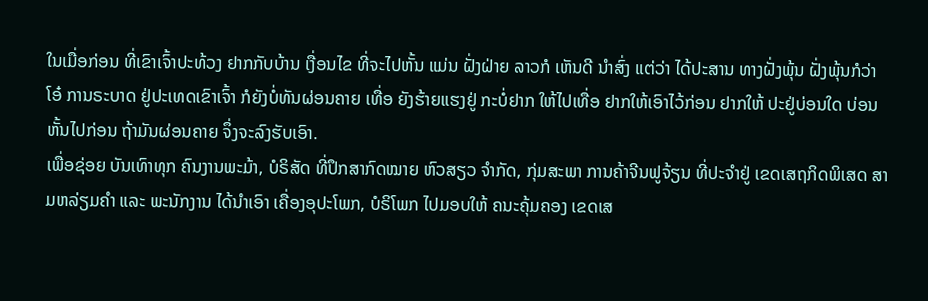ໃນເມື່ອກ່ອນ ທີ່ເຂົາເຈົ້າປະທ້ວງ ຢາກກັບບ້ານ ເງື່ອນໄຂ ທີ່ຈະໄປຫັ້ນ ແມ່ນ ຝັ່ງຝ່າຍ ລາວກໍ ເຫັນດີ ນໍາສົ່ງ ແຕ່ວ່າ ໄດ້ປະສານ ທາງຝັ່ງພຸ້ນ ຝັ່ງພຸ້ນກໍວ່າໂອ໋ ການຣະບາດ ຢູ່ປະເທດເຂົາເຈົ້າ ກໍຍັງບໍ່ທັນຜ່ອນຄາຍ ເທື່ອ ຍັງຮ້າຍແຮງຢູ່ ກະບໍ່ຢາກ ໃຫ້ໄປເທື່ອ ຢາກໃຫ້ເອົາໄວ້ກ່ອນ ຢາກໃຫ້ ປະຢູ່ບ່ອນໃດ ບ່ອນຫັ້ນໄປກ່ອນ ຖ້າມັນຜ່ອນຄາຍ ຈຶ່ງຈະລົງຮັບເອົາ.
ເພື່ອຊ່ອຍ ບັນເທົາທຸກ ຄົນງານພະມ້າ, ບໍຣິສັດ ທີ່ປຶກສາກົດໝາຍ ຫົວສຽວ ຈໍາກັດ, ກຸ່ມສະພາ ການຄ້າຈີນຟູຈ້ຽນ ທີ່ປະຈໍາຢູ່ ເຂດເສຖກິດພິເສດ ສາມຫລ່ຽມຄໍາ ແລະ ພະນັກງານ ໄດ້ນໍາເອົາ ເຄື່ອງອຸປະໂພກ, ບໍຣິໂພກ ໄປມອບໃຫ້ ຄນະຄຸ້ມຄອງ ເຂດເສ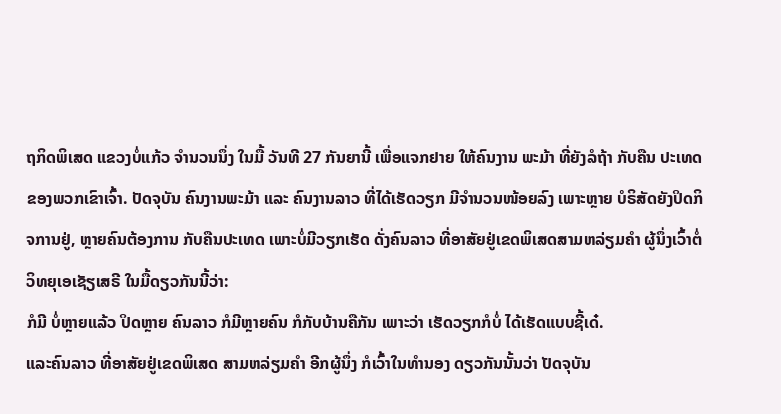ຖກິດພິເສດ ແຂວງບໍ່ແກ້ວ ຈໍານວນນຶ່ງ ໃນມື້ ວັນທີ 27 ກັນຍານີ້ ເພື່ອແຈກຢາຍ ໃຫ້ຄົນງານ ພະມ້າ ທີ່ຍັງລໍຖ້າ ກັບຄືນ ປະເທດ ຂອງພວກເຂົາເຈົ້າ. ປັດຈຸບັນ ຄົນງານພະມ້າ ແລະ ຄົນງານລາວ ທີ່ໄດ້ເຮັດວຽກ ມີຈໍານວນໜ້ອຍລົງ ເພາະຫຼາຍ ບໍຣິສັດຍັງປິດກິຈການຢູ່, ຫຼາຍຄົນຕ້ອງການ ກັບຄືນປະເທດ ເພາະບໍ່ມີວຽກເຮັດ ດັ່ງຄົນລາວ ທີ່ອາສັຍຢູ່ເຂດພິເສດສາມຫລ່ຽມຄໍາ ຜູ້ນຶ່ງເວົ້າຕໍ່ ວິທຍຸເອເຊັຽເສຣີ ໃນມື້ດຽວກັນນີ້ວ່າ:
ກໍມີ ບໍ່ຫຼາຍແລ້ວ ປິດຫຼາຍ ຄົນລາວ ກໍມີຫຼາຍຄົນ ກໍກັບບ້ານຄືກັນ ເພາະວ່າ ເຮັດວຽກກໍບໍ່ ໄດ້ເຮັດແບບຊີ້ເດ໋.
ແລະຄົນລາວ ທີ່ອາສັຍຢູ່ເຂດພິເສດ ສາມຫລ່ຽມຄໍາ ອີກຜູ້ນຶ່ງ ກໍເວົ້າໃນທໍານອງ ດຽວກັນນັ້ນວ່າ ປັດຈຸບັນ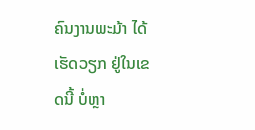ຄົນງານພະມ້າ ໄດ້ເຮັດວຽກ ຢູ່ໃນເຂດນີ້ ບໍ່ຫຼາ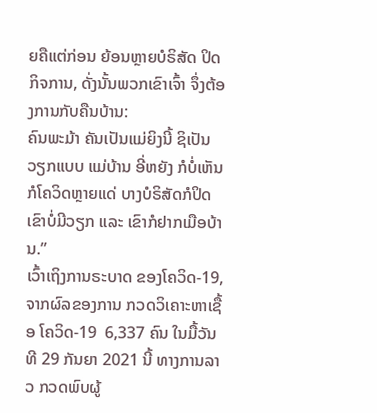ຍຄືແຕ່ກ່ອນ ຍ້ອນຫຼາຍບໍຣິສັດ ປິດກິຈການ, ດັ່ງນັ້ນພວກເຂົາເຈົ້າ ຈຶ່ງຕ້ອງການກັບຄືນບ້ານ:
ຄົນພະມ້າ ຄັນເປັນແມ່ຍິງນີ້ ຊິເປັນວຽກແບບ ແມ່ບ້ານ ອີ່ຫຍັງ ກໍບໍ່ເຫັນ ກໍໂຄວິດຫຼາຍແດ່ ບາງບໍຣິສັດກໍປິດ ເຂົາບໍ່ມີວຽກ ແລະ ເຂົາກໍຢາກເມືອບ້ານ.”
ເວົ້າເຖິງການຣະບາດ ຂອງໂຄວິດ-19, ຈາກຜົລຂອງການ ກວດວິເຄາະຫາເຊື້ອ ໂຄວິດ-19  6,337 ຄົນ ໃນມື້ວັນທີ 29 ກັນຍາ 2021 ນີ້ ທາງການລາວ ກວດພົບຜູ້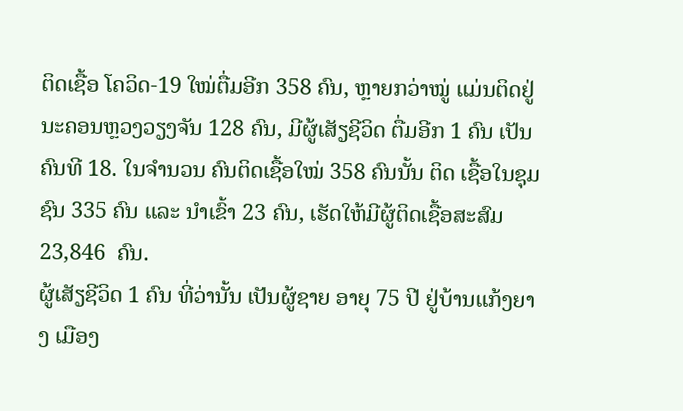ຕິດເຊື້ອ ໂຄວິດ-19 ໃໝ່ຕື່ມອີກ 358 ຄົນ, ຫຼາຍກວ່າໝູ່ ແມ່ນຕິດຢູ່ ນະຄອນຫຼວງວຽງຈັນ 128 ຄົນ, ມີຜູ້ເສັຽຊີວິດ ຕື່ມອີກ 1 ຄົນ ເປັນຄົນທີ 18. ໃນຈໍານວນ ຄົນຕິດເຊື້ອໃໝ່ 358 ຄົນນັ້ນ ຕິດ ເຊື້ອໃນຊຸມຊົນ 335 ຄົນ ແລະ ນໍາເຂົ້າ 23 ຄົນ, ເຮັດໃຫ້ມີຜູ້ຕິດເຊື້ອສະສົມ  23,846  ຄົນ.
ຜູ້ເສັຽຊີວິດ 1 ຄົນ ທີ່ວ່ານັ້ນ ເປັນຜູ້ຊາຍ ອາຍຸ 75 ປີ ຢູ່ບ້ານແກ້ງຍາງ ເມືອງ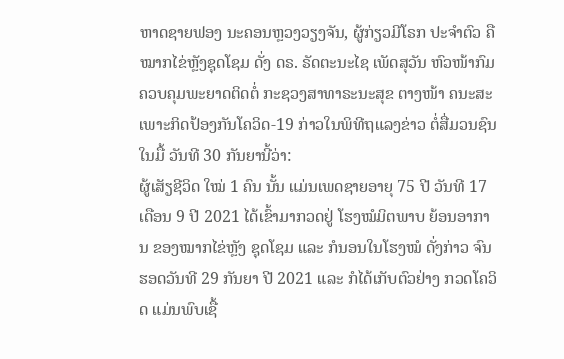ຫາດຊາຍຟອງ ນະຄອນຫຼວງວຽງຈັນ, ຜູ້ກ່ຽວມີໂຣກ ປະຈໍາຕົວ ຄືໝາກໄຂ່ຫຼັງຊຸດໂຊມ ດັ່ງ ດຣ. ຣັດຕະນະໄຊ ເພັດສຸວັນ ຫົວໜ້າກົມ ຄວບຄຸມພະຍາດຕິດຕໍ່ ກະຊວງສາທາຣະນະສຸຂ ຕາງໜ້າ ຄນະສະເພາະກິດປ້ອງກັນໂຄວິດ-19 ກ່າວໃນພິທີຖແລງຂ່າວ ຕໍ່ສື່ມວນຊົນ ໃນມື້ ວັນທີ 30 ກັນຍານີ້ວ່າ:
ຜູ້ເສັຽຊີວິດ ໃໝ່ 1 ຄົນ ນັ້ນ ແມ່ນເພດຊາຍອາຍຸ 75 ປີ ວັນທີ 17 ເດືອນ 9 ປີ 2021 ໄດ້ເຂົ້າມາກວດຢູ່ ໂຮງໝໍມິຕພາບ ຍ້ອນອາການ ຂອງໝາກໄຂ່ຫຼັງ ຊຸດໂຊມ ແລະ ກໍນອນໃນໂຮງໝໍ ດັ່ງກ່າວ ຈົນຮອດວັນທີ 29 ກັນຍາ ປີ 2021 ແລະ ກໍໄດ້ເກັບຕົວຢ່າງ ກວດໂຄວິດ ແມ່ນພົບເຊື້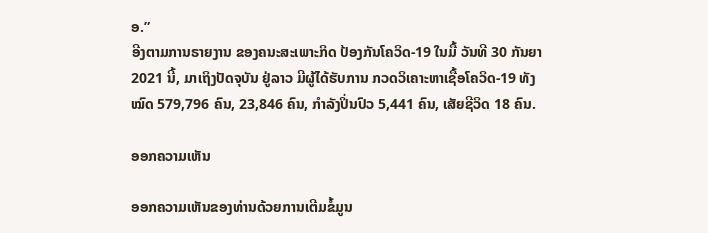ອ.”
ອີງຕາມການຣາຍງານ ຂອງຄນະສະເພາະກິດ ປ້ອງກັນໂຄວິດ-19 ໃນມື້ ວັນທີ 30 ກັນຍາ 2021 ນີ້, ມາເຖິງປັດຈຸບັນ ຢູ່ລາວ ມີຜູ້ໄດ້ຮັບການ ກວດວິເຄາະຫາເຊື້ອໂຄວິດ-19 ທັງໝົດ 579,796 ຄົນ, 23,846 ຄົນ, ກໍາລັງປິ່ນປົວ 5,441 ຄົນ, ເສັຍຊີວິດ 18 ຄົນ.

ອອກຄວາມເຫັນ

ອອກຄວາມເຫັນຂອງທ່ານດ້ວຍການເຕີມຂໍ້ມູນ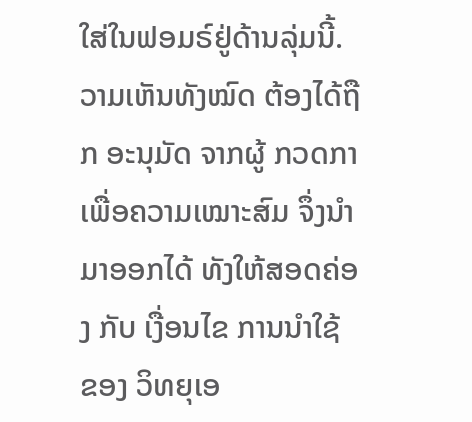ໃສ່ໃນຟອມຣ໌ຢູ່ດ້ານລຸ່ມນີ້. ວາມເຫັນທັງໝົດ ຕ້ອງໄດ້ຖືກ ອະນຸມັດ ຈາກຜູ້ ກວດກາ ເພື່ອຄວາມເໝາະສົມ ຈຶ່ງນໍາມາອອກໄດ້ ທັງໃຫ້ສອດຄ່ອງ ກັບ ເງື່ອນໄຂ ການນຳໃຊ້ ຂອງ ວິທຍຸເອ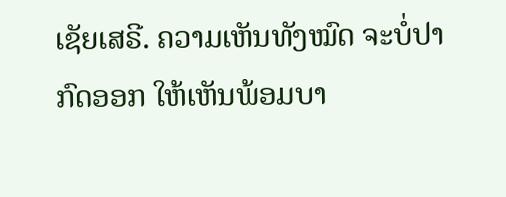ເຊັຍເສຣີ. ຄວາມເຫັນທັງໝົດ ຈະບໍ່ປາກົດອອກ ໃຫ້ເຫັນພ້ອມບາ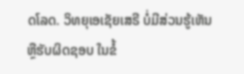ດໂລດ. ວິທຍຸເອເຊັຍເສຣີ ບໍ່ມີສ່ວນຮູ້ເຫັນ ຫຼືຮັບຜິດຊອບ ໃນຂໍ້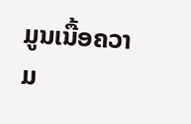ມູນເນື້ອຄວາມ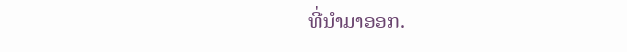ທີ່ນໍາມາອອກ.